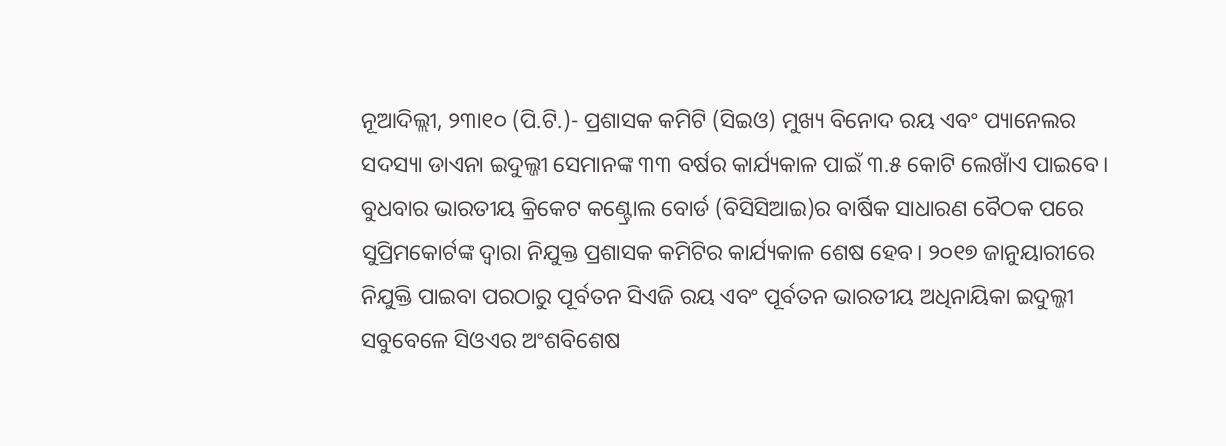ନୂଆଦିଲ୍ଲୀ, ୨୩ା୧୦ (ପି.ଟି.)- ପ୍ରଶାସକ କମିଟି (ସିଇଓ) ମୁଖ୍ୟ ବିନୋଦ ରୟ ଏବଂ ପ୍ୟାନେଲର ସଦସ୍ୟା ଡାଏନା ଇଦୁଲ୍ଜୀ ସେମାନଙ୍କ ୩୩ ବର୍ଷର କାର୍ଯ୍ୟକାଳ ପାଇଁ ୩.୫ କୋଟି ଲେଖାଁଏ ପାଇବେ। ବୁଧବାର ଭାରତୀୟ କ୍ରିକେଟ କଣ୍ଟ୍ରୋଲ ବୋର୍ଡ (ବିସିସିଆଇ)ର ବାର୍ଷିକ ସାଧାରଣ ବୈଠକ ପରେ ସୁପ୍ରିମକୋର୍ଟଙ୍କ ଦ୍ୱାରା ନିଯୁକ୍ତ ପ୍ରଶାସକ କମିଟିର କାର୍ଯ୍ୟକାଳ ଶେଷ ହେବ। ୨୦୧୭ ଜାନୁୟାରୀରେ ନିଯୁକ୍ତି ପାଇବା ପରଠାରୁ ପୂର୍ବତନ ସିଏଜି ରୟ ଏବଂ ପୂର୍ବତନ ଭାରତୀୟ ଅଧିନାୟିକା ଇଦୁଲ୍ଜୀ ସବୁବେଳେ ସିଓଏର ଅଂଶବିଶେଷ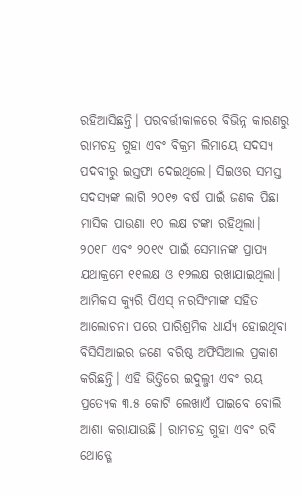ରହିଆସିଛନ୍ତି। ପରବର୍ତ୍ତୀକାଳରେ ବିଭିନ୍ନ କାରଣରୁ ରାମଚନ୍ଦ୍ର ଗୁହା ଏବଂ ବିକ୍ରମ ଲିମାୟେ ସଦସ୍ୟ ପଦବୀରୁ ଇସ୍ତଫା ଦେଇଥିଲେ। ସିଇଓର ସମସ୍ତ ସଦସ୍ୟଙ୍କ ଲାଗି ୨୦୧୭ ବର୍ଷ ପାଇଁ ଜଣକ ପିଛା ମାସିକ ପାଉଣା ୧୦ ଲକ୍ଷ ଟଙ୍କା ରହିଥିଲା। ୨୦୧୮ ଏବଂ ୨୦୧୯ ପାଇଁ ସେମାନଙ୍କ ପ୍ରାପ୍ୟ ଯଥାକ୍ରମେ ୧୧ଲକ୍ଷ ଓ ୧୨ଲକ୍ଷ ରଖାଯାଇଥିଲା। ଆମିକସ କ୍ୟୁରି ପିଏସ୍ ନରସିଂମାଙ୍କ ସହିତ ଆଲୋଚନା ପରେ ପାରିଶ୍ରମିକ ଧାର୍ଯ୍ୟ ହୋଇଥିବା ବିସିସିଆଇର ଜଣେ ବରିଷ୍ଠ ଅଫିସିଆଲ ପ୍ରକାଶ କରିଛନ୍ତି। ଏହି ଭିତ୍ତିରେ ଇଦୁଲ୍ଜୀ ଏବଂ ରୟ ପ୍ରତ୍ୟେକ ୩.୫ କୋଟି ଲେଖାଏଁ ପାଇବେ ବୋଲି ଆଶା କରାଯାଉଛି। ରାମଚନ୍ଦ୍ର ଗୁହା ଏବଂ ରବି ଥୋଡ୍ଗେ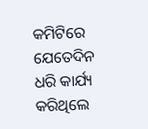କମିଟିରେ ଯେତେଦିନ ଧରି କାର୍ଯ୍ୟ କରିଥିଲେ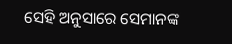ସେହି ଅନୁସାରେ ସେମାନଙ୍କ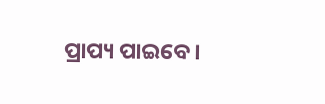ପ୍ରାପ୍ୟ ପାଇବେ।